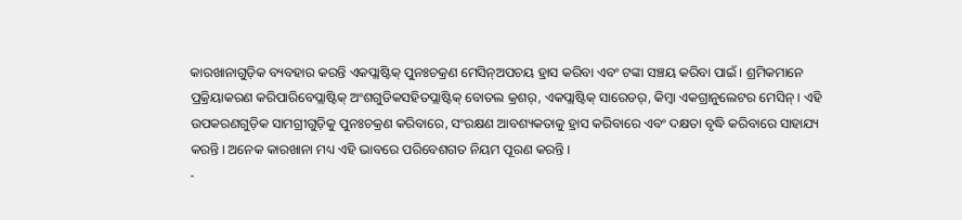କାରଖାନାଗୁଡ଼ିକ ବ୍ୟବହାର କରନ୍ତି ଏକପ୍ଲାଷ୍ଟିକ୍ ପୁନଃଚକ୍ରଣ ମେସିନ୍ଅପଚୟ ହ୍ରାସ କରିବା ଏବଂ ଟଙ୍କା ସଞ୍ଚୟ କରିବା ପାଇଁ। ଶ୍ରମିକମାନେ ପ୍ରକ୍ରିୟାକରଣ କରିପାରିବେପ୍ଲାଷ୍ଟିକ୍ ଅଂଶଗୁଡିକସହିତପ୍ଲାଷ୍ଟିକ୍ ବୋତଲ କ୍ରଶର୍, ଏକପ୍ଲାଷ୍ଟିକ୍ ସାରେଡର୍, କିମ୍ବା ଏକଗ୍ରାନୁଲେଟର ମେସିନ୍। ଏହି ଉପକରଣଗୁଡ଼ିକ ସାମଗ୍ରୀଗୁଡ଼ିକୁ ପୁନଃଚକ୍ରଣ କରିବାରେ, ସଂରକ୍ଷଣ ଆବଶ୍ୟକତାକୁ ହ୍ରାସ କରିବାରେ ଏବଂ ଦକ୍ଷତା ବୃଦ୍ଧି କରିବାରେ ସାହାଯ୍ୟ କରନ୍ତି। ଅନେକ କାରଖାନା ମଧ୍ୟ ଏହି ଭାବରେ ପରିବେଶଗତ ନିୟମ ପୂରଣ କରନ୍ତି।
-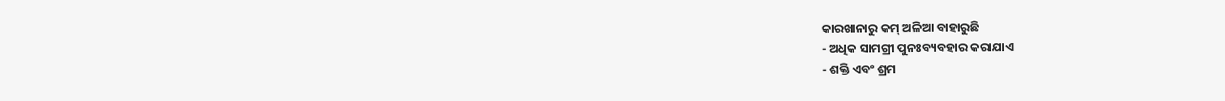କାରଖାନାରୁ କମ୍ ଅଳିଆ ବାହାରୁଛି
- ଅଧିକ ସାମଗ୍ରୀ ପୁନଃବ୍ୟବହାର କରାଯାଏ
- ଶକ୍ତି ଏବଂ ଶ୍ରମ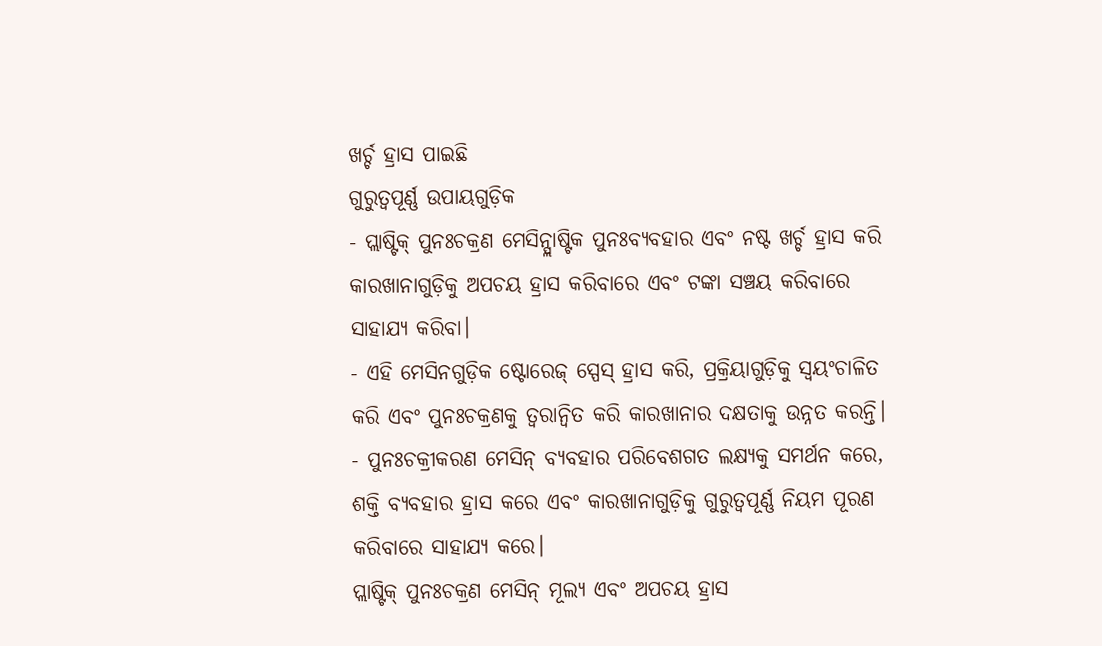ଖର୍ଚ୍ଚ ହ୍ରାସ ପାଇଛି
ଗୁରୁତ୍ୱପୂର୍ଣ୍ଣ ଉପାୟଗୁଡ଼ିକ
- ପ୍ଲାଷ୍ଟିକ୍ ପୁନଃଚକ୍ରଣ ମେସିନ୍ପ୍ଲାଷ୍ଟିକ ପୁନଃବ୍ୟବହାର ଏବଂ ନଷ୍ଟ ଖର୍ଚ୍ଚ ହ୍ରାସ କରି କାରଖାନାଗୁଡ଼ିକୁ ଅପଚୟ ହ୍ରାସ କରିବାରେ ଏବଂ ଟଙ୍କା ସଞ୍ଚୟ କରିବାରେ ସାହାଯ୍ୟ କରିବା।
- ଏହି ମେସିନଗୁଡ଼ିକ ଷ୍ଟୋରେଜ୍ ସ୍ପେସ୍ ହ୍ରାସ କରି, ପ୍ରକ୍ରିୟାଗୁଡ଼ିକୁ ସ୍ୱୟଂଚାଳିତ କରି ଏବଂ ପୁନଃଚକ୍ରଣକୁ ତ୍ୱରାନ୍ୱିତ କରି କାରଖାନାର ଦକ୍ଷତାକୁ ଉନ୍ନତ କରନ୍ତି।
- ପୁନଃଚକ୍ରୀକରଣ ମେସିନ୍ ବ୍ୟବହାର ପରିବେଶଗତ ଲକ୍ଷ୍ୟକୁ ସମର୍ଥନ କରେ, ଶକ୍ତି ବ୍ୟବହାର ହ୍ରାସ କରେ ଏବଂ କାରଖାନାଗୁଡ଼ିକୁ ଗୁରୁତ୍ୱପୂର୍ଣ୍ଣ ନିୟମ ପୂରଣ କରିବାରେ ସାହାଯ୍ୟ କରେ।
ପ୍ଲାଷ୍ଟିକ୍ ପୁନଃଚକ୍ରଣ ମେସିନ୍ ମୂଲ୍ୟ ଏବଂ ଅପଚୟ ହ୍ରାସ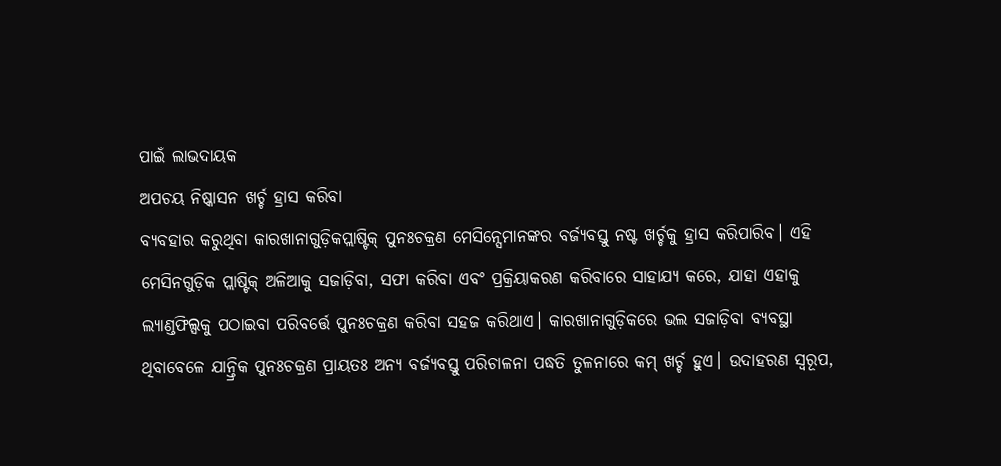ପାଇଁ ଲାଭଦାୟକ
ଅପଚୟ ନିଷ୍କାସନ ଖର୍ଚ୍ଚ ହ୍ରାସ କରିବା
ବ୍ୟବହାର କରୁଥିବା କାରଖାନାଗୁଡ଼ିକପ୍ଲାଷ୍ଟିକ୍ ପୁନଃଚକ୍ରଣ ମେସିନ୍ସେମାନଙ୍କର ବର୍ଜ୍ୟବସ୍ତୁ ନଷ୍ଟ ଖର୍ଚ୍ଚକୁ ହ୍ରାସ କରିପାରିବ। ଏହି ମେସିନଗୁଡ଼ିକ ପ୍ଲାଷ୍ଟିକ୍ ଅଳିଆକୁ ସଜାଡ଼ିବା, ସଫା କରିବା ଏବଂ ପ୍ରକ୍ରିୟାକରଣ କରିବାରେ ସାହାଯ୍ୟ କରେ, ଯାହା ଏହାକୁ ଲ୍ୟାଣ୍ଡଫିଲ୍ସକୁ ପଠାଇବା ପରିବର୍ତ୍ତେ ପୁନଃଚକ୍ରଣ କରିବା ସହଜ କରିଥାଏ। କାରଖାନାଗୁଡ଼ିକରେ ଭଲ ସଜାଡ଼ିବା ବ୍ୟବସ୍ଥା ଥିବାବେଳେ ଯାନ୍ତ୍ରିକ ପୁନଃଚକ୍ରଣ ପ୍ରାୟତଃ ଅନ୍ୟ ବର୍ଜ୍ୟବସ୍ତୁ ପରିଚାଳନା ପଦ୍ଧତି ତୁଳନାରେ କମ୍ ଖର୍ଚ୍ଚ ହୁଏ। ଉଦାହରଣ ସ୍ୱରୂପ,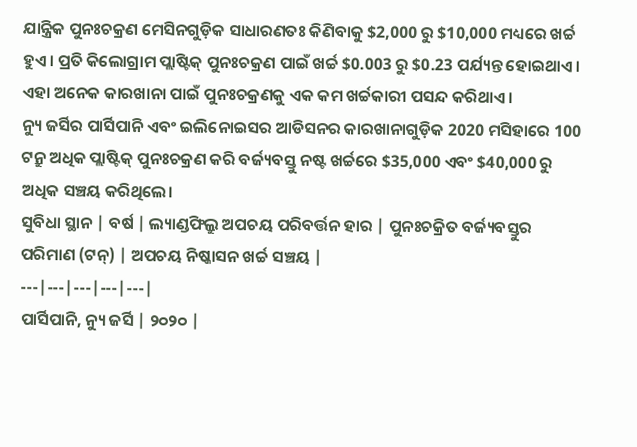ଯାନ୍ତ୍ରିକ ପୁନଃଚକ୍ରଣ ମେସିନଗୁଡ଼ିକ ସାଧାରଣତଃ କିଣିବାକୁ $2,000 ରୁ $10,000 ମଧ୍ୟରେ ଖର୍ଚ୍ଚ ହୁଏ। ପ୍ରତି କିଲୋଗ୍ରାମ ପ୍ଲାଷ୍ଟିକ୍ ପୁନଃଚକ୍ରଣ ପାଇଁ ଖର୍ଚ୍ଚ $0.003 ରୁ $0.23 ପର୍ଯ୍ୟନ୍ତ ହୋଇଥାଏ। ଏହା ଅନେକ କାରଖାନା ପାଇଁ ପୁନଃଚକ୍ରଣକୁ ଏକ କମ ଖର୍ଚ୍ଚକାରୀ ପସନ୍ଦ କରିଥାଏ।
ନ୍ୟୁ ଜର୍ସିର ପାର୍ସିପାନି ଏବଂ ଇଲିନୋଇସର ଆଡିସନର କାରଖାନାଗୁଡ଼ିକ 2020 ମସିହାରେ 100 ଟନ୍ରୁ ଅଧିକ ପ୍ଲାଷ୍ଟିକ୍ ପୁନଃଚକ୍ରଣ କରି ବର୍ଜ୍ୟବସ୍ତୁ ନଷ୍ଟ ଖର୍ଚ୍ଚରେ $35,000 ଏବଂ $40,000 ରୁ ଅଧିକ ସଞ୍ଚୟ କରିଥିଲେ।
ସୁବିଧା ସ୍ଥାନ | ବର୍ଷ | ଲ୍ୟାଣ୍ଡଫିଲ୍ରୁ ଅପଚୟ ପରିବର୍ତ୍ତନ ହାର | ପୁନଃଚକ୍ରିତ ବର୍ଜ୍ୟବସ୍ତୁର ପରିମାଣ (ଟନ୍) | ଅପଚୟ ନିଷ୍କାସନ ଖର୍ଚ୍ଚ ସଞ୍ଚୟ |
---|---|---|---|---|
ପାର୍ସିପାନି, ନ୍ୟୁ ଜର୍ସି | ୨୦୨୦ |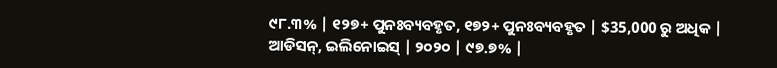୯୮.୩% | ୧୨୭+ ପୁନଃବ୍ୟବହୃତ, ୧୭୨+ ପୁନଃବ୍ୟବହୃତ | $35,000 ରୁ ଅଧିକ |
ଆଡିସନ୍, ଇଲିନୋଇସ୍ | ୨୦୨୦ | ୯୭.୭% |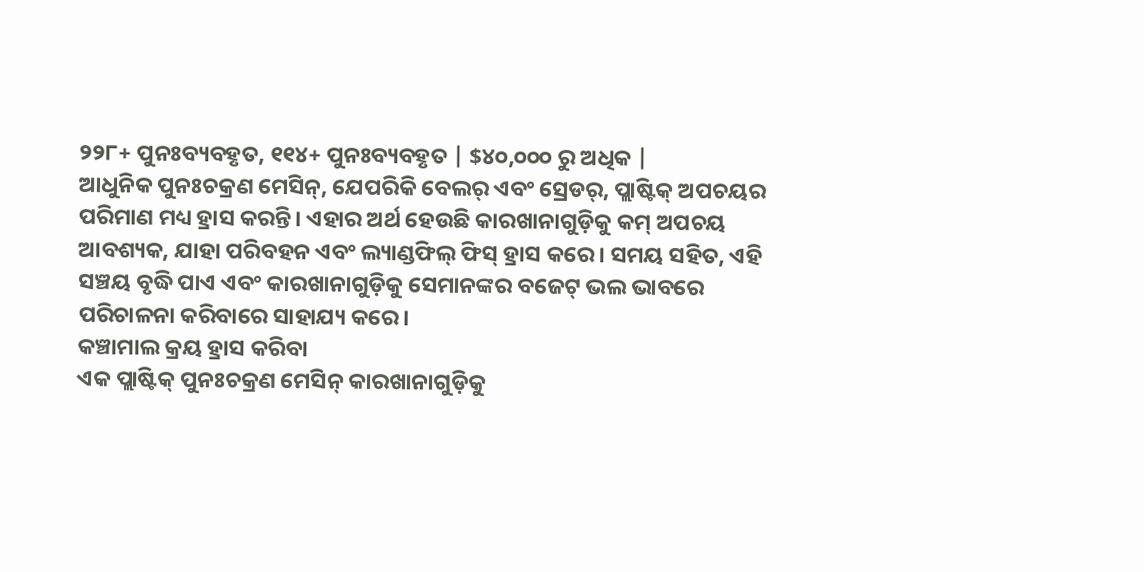୨୨୮+ ପୁନଃବ୍ୟବହୃତ, ୧୧୪+ ପୁନଃବ୍ୟବହୃତ | $୪୦,୦୦୦ ରୁ ଅଧିକ |
ଆଧୁନିକ ପୁନଃଚକ୍ରଣ ମେସିନ୍, ଯେପରିକି ବେଲର୍ ଏବଂ ସ୍ରେଡର୍, ପ୍ଲାଷ୍ଟିକ୍ ଅପଚୟର ପରିମାଣ ମଧ୍ୟ ହ୍ରାସ କରନ୍ତି। ଏହାର ଅର୍ଥ ହେଉଛି କାରଖାନାଗୁଡ଼ିକୁ କମ୍ ଅପଚୟ ଆବଶ୍ୟକ, ଯାହା ପରିବହନ ଏବଂ ଲ୍ୟାଣ୍ଡଫିଲ୍ ଫିସ୍ ହ୍ରାସ କରେ। ସମୟ ସହିତ, ଏହି ସଞ୍ଚୟ ବୃଦ୍ଧି ପାଏ ଏବଂ କାରଖାନାଗୁଡ଼ିକୁ ସେମାନଙ୍କର ବଜେଟ୍ ଭଲ ଭାବରେ ପରିଚାଳନା କରିବାରେ ସାହାଯ୍ୟ କରେ।
କଞ୍ଚାମାଲ କ୍ରୟ ହ୍ରାସ କରିବା
ଏକ ପ୍ଲାଷ୍ଟିକ୍ ପୁନଃଚକ୍ରଣ ମେସିନ୍ କାରଖାନାଗୁଡ଼ିକୁ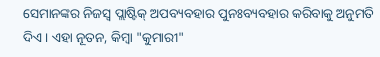ସେମାନଙ୍କର ନିଜସ୍ୱ ପ୍ଲାଷ୍ଟିକ୍ ଅପବ୍ୟବହାର ପୁନଃବ୍ୟବହାର କରିବାକୁ ଅନୁମତି ଦିଏ। ଏହା ନୂତନ, କିମ୍ବା "କୁମାରୀ"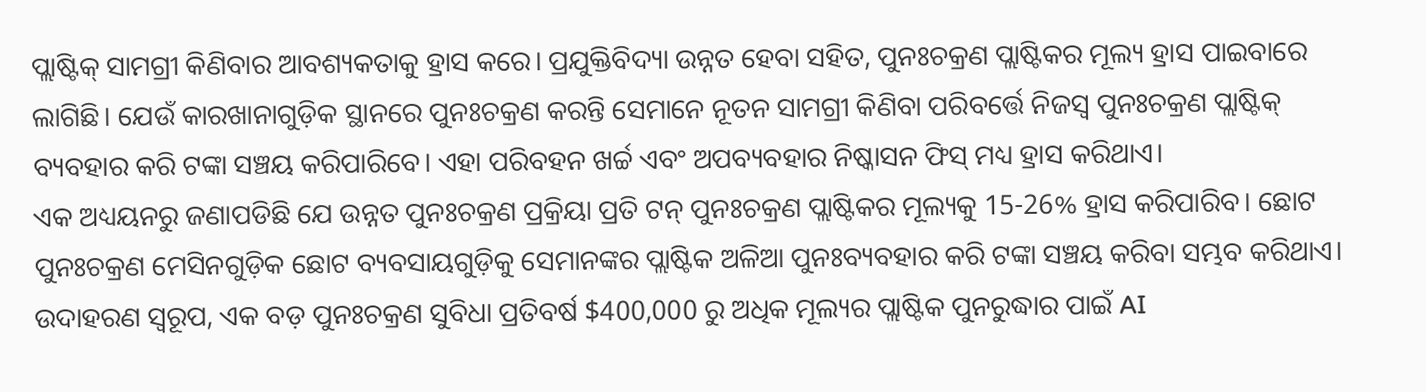ପ୍ଲାଷ୍ଟିକ୍ ସାମଗ୍ରୀ କିଣିବାର ଆବଶ୍ୟକତାକୁ ହ୍ରାସ କରେ। ପ୍ରଯୁକ୍ତିବିଦ୍ୟା ଉନ୍ନତ ହେବା ସହିତ, ପୁନଃଚକ୍ରଣ ପ୍ଲାଷ୍ଟିକର ମୂଲ୍ୟ ହ୍ରାସ ପାଇବାରେ ଲାଗିଛି। ଯେଉଁ କାରଖାନାଗୁଡ଼ିକ ସ୍ଥାନରେ ପୁନଃଚକ୍ରଣ କରନ୍ତି ସେମାନେ ନୂତନ ସାମଗ୍ରୀ କିଣିବା ପରିବର୍ତ୍ତେ ନିଜସ୍ୱ ପୁନଃଚକ୍ରଣ ପ୍ଲାଷ୍ଟିକ୍ ବ୍ୟବହାର କରି ଟଙ୍କା ସଞ୍ଚୟ କରିପାରିବେ। ଏହା ପରିବହନ ଖର୍ଚ୍ଚ ଏବଂ ଅପବ୍ୟବହାର ନିଷ୍କାସନ ଫିସ୍ ମଧ୍ୟ ହ୍ରାସ କରିଥାଏ।
ଏକ ଅଧ୍ୟୟନରୁ ଜଣାପଡିଛି ଯେ ଉନ୍ନତ ପୁନଃଚକ୍ରଣ ପ୍ରକ୍ରିୟା ପ୍ରତି ଟନ୍ ପୁନଃଚକ୍ରଣ ପ୍ଲାଷ୍ଟିକର ମୂଲ୍ୟକୁ 15-26% ହ୍ରାସ କରିପାରିବ। ଛୋଟ ପୁନଃଚକ୍ରଣ ମେସିନଗୁଡ଼ିକ ଛୋଟ ବ୍ୟବସାୟଗୁଡ଼ିକୁ ସେମାନଙ୍କର ପ୍ଲାଷ୍ଟିକ ଅଳିଆ ପୁନଃବ୍ୟବହାର କରି ଟଙ୍କା ସଞ୍ଚୟ କରିବା ସମ୍ଭବ କରିଥାଏ। ଉଦାହରଣ ସ୍ୱରୂପ, ଏକ ବଡ଼ ପୁନଃଚକ୍ରଣ ସୁବିଧା ପ୍ରତିବର୍ଷ $400,000 ରୁ ଅଧିକ ମୂଲ୍ୟର ପ୍ଲାଷ୍ଟିକ ପୁନରୁଦ୍ଧାର ପାଇଁ AI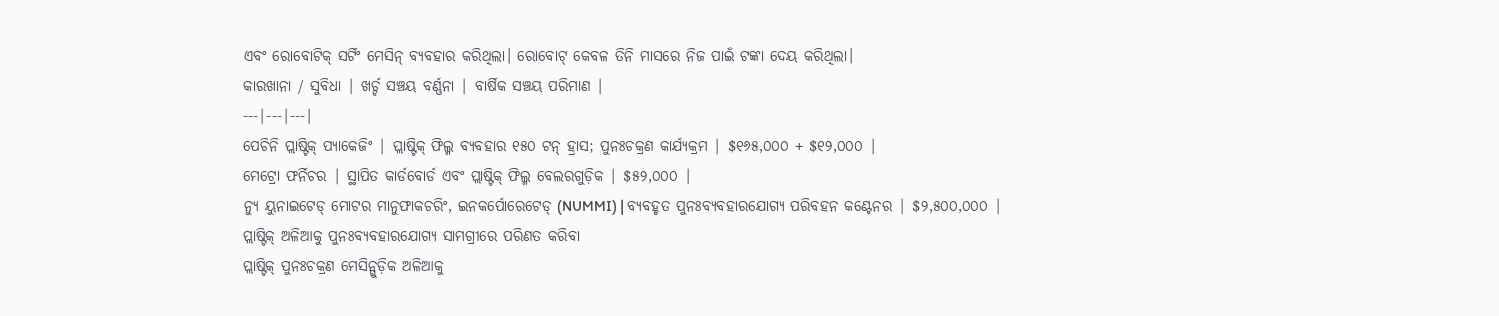ଏବଂ ରୋବୋଟିକ୍ ସର୍ଟିଂ ମେସିନ୍ ବ୍ୟବହାର କରିଥିଲା। ରୋବୋଟ୍ କେବଳ ତିନି ମାସରେ ନିଜ ପାଇଁ ଟଙ୍କା ଦେୟ କରିଥିଲା।
କାରଖାନା / ସୁବିଧା | ଖର୍ଚ୍ଚ ସଞ୍ଚୟ ବର୍ଣ୍ଣନା | ବାର୍ଷିକ ସଞ୍ଚୟ ପରିମାଣ |
---|---|---|
ପେଚିନି ପ୍ଲାଷ୍ଟିକ୍ ପ୍ୟାକେଜିଂ | ପ୍ଲାଷ୍ଟିକ୍ ଫିଲ୍ମ ବ୍ୟବହାର ୧୫୦ ଟନ୍ ହ୍ରାସ; ପୁନଃଚକ୍ରଣ କାର୍ଯ୍ୟକ୍ରମ | $୧୬୫,୦୦୦ + $୧୨,୦୦୦ |
ମେଟ୍ରୋ ଫର୍ନିଚର | ସ୍ଥାପିତ କାର୍ଡବୋର୍ଡ ଏବଂ ପ୍ଲାଷ୍ଟିକ୍ ଫିଲ୍ମ ବେଲରଗୁଡ଼ିକ | $୫୨,୦୦୦ |
ନ୍ୟୁ ୟୁନାଇଟେଡ୍ ମୋଟର ମାନୁଫାକଚରିଂ, ଇନକର୍ପୋରେଟେଡ୍ (NUMMI) | ବ୍ୟବହୃତ ପୁନଃବ୍ୟବହାରଯୋଗ୍ୟ ପରିବହନ କଣ୍ଟେନର | $୨,୫୦୦,୦୦୦ |
ପ୍ଲାଷ୍ଟିକ୍ ଅଳିଆକୁ ପୁନଃବ୍ୟବହାରଯୋଗ୍ୟ ସାମଗ୍ରୀରେ ପରିଣତ କରିବା
ପ୍ଲାଷ୍ଟିକ୍ ପୁନଃଚକ୍ରଣ ମେସିନ୍ଗୁଡ଼ିକ ଅଳିଆକୁ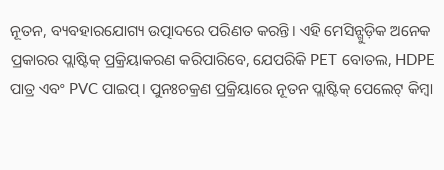ନୂତନ, ବ୍ୟବହାରଯୋଗ୍ୟ ଉତ୍ପାଦରେ ପରିଣତ କରନ୍ତି। ଏହି ମେସିନ୍ଗୁଡ଼ିକ ଅନେକ ପ୍ରକାରର ପ୍ଲାଷ୍ଟିକ୍ ପ୍ରକ୍ରିୟାକରଣ କରିପାରିବେ, ଯେପରିକି PET ବୋତଲ, HDPE ପାତ୍ର ଏବଂ PVC ପାଇପ୍। ପୁନଃଚକ୍ରଣ ପ୍ରକ୍ରିୟାରେ ନୂତନ ପ୍ଲାଷ୍ଟିକ୍ ପେଲେଟ୍ କିମ୍ବା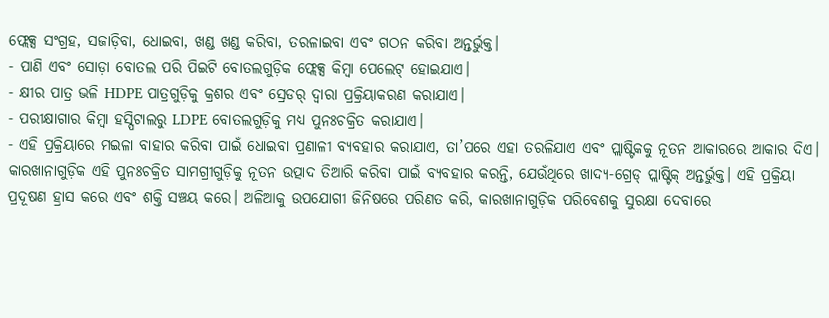ଫ୍ଲେକ୍ସ ସଂଗ୍ରହ, ସଜାଡ଼ିବା, ଧୋଇବା, ଖଣ୍ଡ ଖଣ୍ଡ କରିବା, ତରଳାଇବା ଏବଂ ଗଠନ କରିବା ଅନ୍ତର୍ଭୁକ୍ତ।
- ପାଣି ଏବଂ ସୋଡ଼ା ବୋତଲ ପରି ପିଇଟି ବୋତଲଗୁଡ଼ିକ ଫ୍ଲେକ୍ସ କିମ୍ବା ପେଲେଟ୍ ହୋଇଯାଏ।
- କ୍ଷୀର ପାତ୍ର ଭଳି HDPE ପାତ୍ରଗୁଡ଼ିକୁ କ୍ରଶର ଏବଂ ସ୍ରେଡର୍ ଦ୍ୱାରା ପ୍ରକ୍ରିୟାକରଣ କରାଯାଏ।
- ପରୀକ୍ଷାଗାର କିମ୍ବା ହସ୍ପିଟାଲରୁ LDPE ବୋତଲଗୁଡ଼ିକୁ ମଧ୍ୟ ପୁନଃଚକ୍ରିତ କରାଯାଏ।
- ଏହି ପ୍ରକ୍ରିୟାରେ ମଇଳା ବାହାର କରିବା ପାଇଁ ଧୋଇବା ପ୍ରଣାଳୀ ବ୍ୟବହାର କରାଯାଏ, ତା’ପରେ ଏହା ତରଳିଯାଏ ଏବଂ ପ୍ଲାଷ୍ଟିକକୁ ନୂତନ ଆକାରରେ ଆକାର ଦିଏ।
କାରଖାନାଗୁଡ଼ିକ ଏହି ପୁନଃଚକ୍ରିତ ସାମଗ୍ରୀଗୁଡ଼ିକୁ ନୂତନ ଉତ୍ପାଦ ତିଆରି କରିବା ପାଇଁ ବ୍ୟବହାର କରନ୍ତି, ଯେଉଁଥିରେ ଖାଦ୍ୟ-ଗ୍ରେଡ୍ ପ୍ଲାଷ୍ଟିକ୍ ଅନ୍ତର୍ଭୁକ୍ତ। ଏହି ପ୍ରକ୍ରିୟା ପ୍ରଦୂଷଣ ହ୍ରାସ କରେ ଏବଂ ଶକ୍ତି ସଞ୍ଚୟ କରେ। ଅଳିଆକୁ ଉପଯୋଗୀ ଜିନିଷରେ ପରିଣତ କରି, କାରଖାନାଗୁଡ଼ିକ ପରିବେଶକୁ ସୁରକ୍ଷା ଦେବାରେ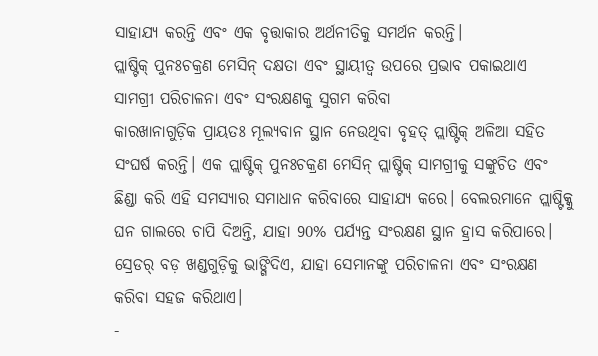ସାହାଯ୍ୟ କରନ୍ତି ଏବଂ ଏକ ବୃତ୍ତାକାର ଅର୍ଥନୀତିକୁ ସମର୍ଥନ କରନ୍ତି।
ପ୍ଲାଷ୍ଟିକ୍ ପୁନଃଚକ୍ରଣ ମେସିନ୍ ଦକ୍ଷତା ଏବଂ ସ୍ଥାୟୀତ୍ୱ ଉପରେ ପ୍ରଭାବ ପକାଇଥାଏ
ସାମଗ୍ରୀ ପରିଚାଳନା ଏବଂ ସଂରକ୍ଷଣକୁ ସୁଗମ କରିବା
କାରଖାନାଗୁଡ଼ିକ ପ୍ରାୟତଃ ମୂଲ୍ୟବାନ ସ୍ଥାନ ନେଉଥିବା ବୃହତ୍ ପ୍ଲାଷ୍ଟିକ୍ ଅଳିଆ ସହିତ ସଂଘର୍ଷ କରନ୍ତି। ଏକ ପ୍ଲାଷ୍ଟିକ୍ ପୁନଃଚକ୍ରଣ ମେସିନ୍ ପ୍ଲାଷ୍ଟିକ୍ ସାମଗ୍ରୀକୁ ସଙ୍କୁଚିତ ଏବଂ ଛିଣ୍ଡା କରି ଏହି ସମସ୍ୟାର ସମାଧାନ କରିବାରେ ସାହାଯ୍ୟ କରେ। ବେଲରମାନେ ପ୍ଲାଷ୍ଟିକ୍କୁ ଘନ ଗାଲରେ ଚାପି ଦିଅନ୍ତି, ଯାହା 90% ପର୍ଯ୍ୟନ୍ତ ସଂରକ୍ଷଣ ସ୍ଥାନ ହ୍ରାସ କରିପାରେ। ସ୍ରେଡର୍ ବଡ଼ ଖଣ୍ଡଗୁଡ଼ିକୁ ଭାଙ୍ଗିଦିଏ, ଯାହା ସେମାନଙ୍କୁ ପରିଚାଳନା ଏବଂ ସଂରକ୍ଷଣ କରିବା ସହଜ କରିଥାଏ।
-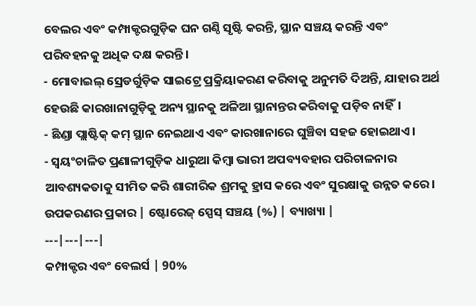ବେଲର ଏବଂ କମ୍ପାକ୍ଟରଗୁଡ଼ିକ ଘନ ଗଣ୍ଠି ସୃଷ୍ଟି କରନ୍ତି, ସ୍ଥାନ ସଞ୍ଚୟ କରନ୍ତି ଏବଂ ପରିବହନକୁ ଅଧିକ ଦକ୍ଷ କରନ୍ତି।
- ମୋବାଇଲ୍ ସ୍ରେଡର୍ଗୁଡ଼ିକ ସାଇଟ୍ରେ ପ୍ରକ୍ରିୟାକରଣ କରିବାକୁ ଅନୁମତି ଦିଅନ୍ତି, ଯାହାର ଅର୍ଥ ହେଉଛି କାରଖାନାଗୁଡ଼ିକୁ ଅନ୍ୟ ସ୍ଥାନକୁ ଅଳିଆ ସ୍ଥାନାନ୍ତର କରିବାକୁ ପଡ଼ିବ ନାହିଁ।
- ଛିଣ୍ଡା ପ୍ଲାଷ୍ଟିକ୍ କମ୍ ସ୍ଥାନ ନେଇଥାଏ ଏବଂ କାରଖାନାରେ ଘୁଞ୍ଚିବା ସହଜ ହୋଇଥାଏ।
- ସ୍ୱୟଂଚାଳିତ ପ୍ରଣାଳୀଗୁଡ଼ିକ ଧାରୁଆ କିମ୍ବା ଭାରୀ ଅପବ୍ୟବହାର ପରିଚାଳନାର ଆବଶ୍ୟକତାକୁ ସୀମିତ କରି ଶାରୀରିକ ଶ୍ରମକୁ ହ୍ରାସ କରେ ଏବଂ ସୁରକ୍ଷାକୁ ଉନ୍ନତ କରେ।
ଉପକରଣର ପ୍ରକାର | ଷ୍ଟୋରେଜ୍ ସ୍ପେସ୍ ସଞ୍ଚୟ (%) | ବ୍ୟାଖ୍ୟା |
---|---|---|
କମ୍ପାକ୍ଟର ଏବଂ ବେଲର୍ସ | 90%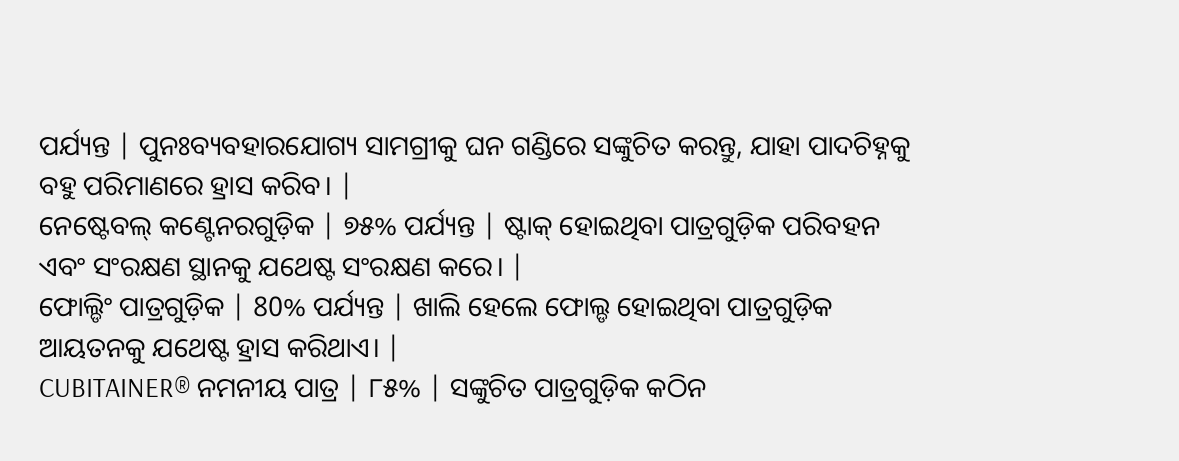ପର୍ଯ୍ୟନ୍ତ | ପୁନଃବ୍ୟବହାରଯୋଗ୍ୟ ସାମଗ୍ରୀକୁ ଘନ ଗଣ୍ଡିରେ ସଙ୍କୁଚିତ କରନ୍ତୁ, ଯାହା ପାଦଚିହ୍ନକୁ ବହୁ ପରିମାଣରେ ହ୍ରାସ କରିବ। |
ନେଷ୍ଟେବଲ୍ କଣ୍ଟେନରଗୁଡ଼ିକ | ୭୫% ପର୍ଯ୍ୟନ୍ତ | ଷ୍ଟାକ୍ ହୋଇଥିବା ପାତ୍ରଗୁଡ଼ିକ ପରିବହନ ଏବଂ ସଂରକ୍ଷଣ ସ୍ଥାନକୁ ଯଥେଷ୍ଟ ସଂରକ୍ଷଣ କରେ। |
ଫୋଲ୍ଡିଂ ପାତ୍ରଗୁଡ଼ିକ | 80% ପର୍ଯ୍ୟନ୍ତ | ଖାଲି ହେଲେ ଫୋଲ୍ଡ ହୋଇଥିବା ପାତ୍ରଗୁଡ଼ିକ ଆୟତନକୁ ଯଥେଷ୍ଟ ହ୍ରାସ କରିଥାଏ। |
CUBITAINER® ନମନୀୟ ପାତ୍ର | ୮୫% | ସଙ୍କୁଚିତ ପାତ୍ରଗୁଡ଼ିକ କଠିନ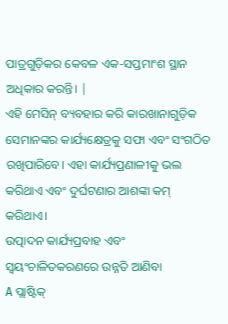ପାତ୍ରଗୁଡ଼ିକର କେବଳ ଏକ-ସପ୍ତମାଂଶ ସ୍ଥାନ ଅଧିକାର କରନ୍ତି। |
ଏହି ମେସିନ୍ ବ୍ୟବହାର କରି କାରଖାନାଗୁଡ଼ିକ ସେମାନଙ୍କର କାର୍ଯ୍ୟକ୍ଷେତ୍ରକୁ ସଫା ଏବଂ ସଂଗଠିତ ରଖିପାରିବେ। ଏହା କାର୍ଯ୍ୟପ୍ରଣାଳୀକୁ ଭଲ କରିଥାଏ ଏବଂ ଦୁର୍ଘଟଣାର ଆଶଙ୍କା କମ୍ କରିଥାଏ।
ଉତ୍ପାଦନ କାର୍ଯ୍ୟପ୍ରବାହ ଏବଂ ସ୍ୱୟଂଚାଳିତକରଣରେ ଉନ୍ନତି ଆଣିବା
A ପ୍ଲାଷ୍ଟିକ୍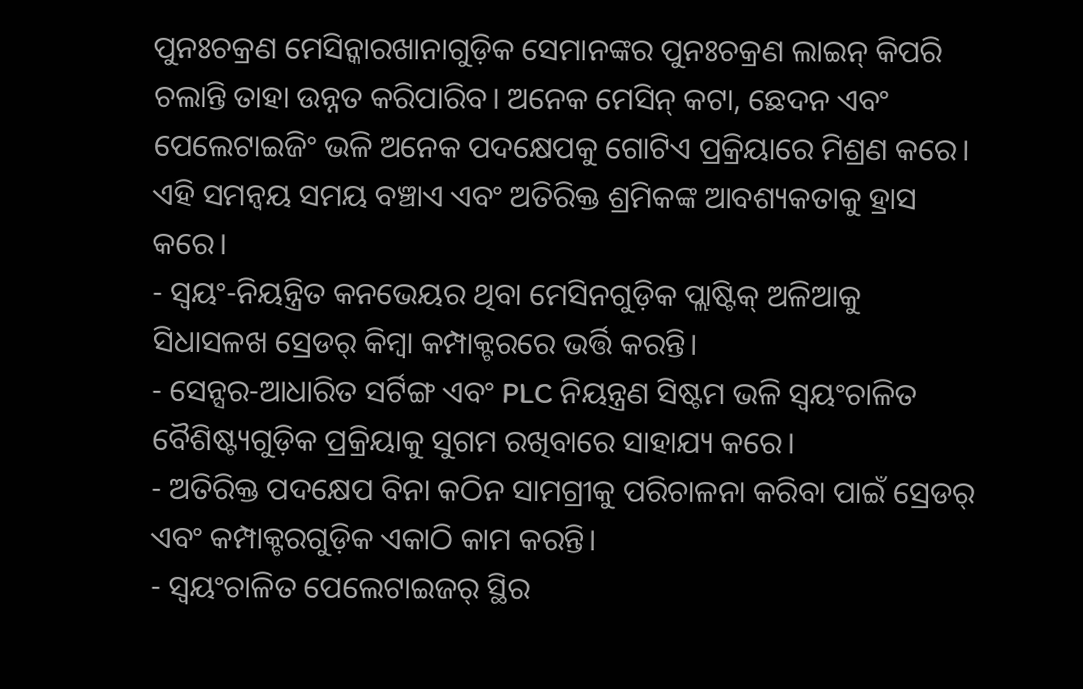ପୁନଃଚକ୍ରଣ ମେସିନ୍କାରଖାନାଗୁଡ଼ିକ ସେମାନଙ୍କର ପୁନଃଚକ୍ରଣ ଲାଇନ୍ କିପରି ଚଲାନ୍ତି ତାହା ଉନ୍ନତ କରିପାରିବ। ଅନେକ ମେସିନ୍ କଟା, ଛେଦନ ଏବଂ ପେଲେଟାଇଜିଂ ଭଳି ଅନେକ ପଦକ୍ଷେପକୁ ଗୋଟିଏ ପ୍ରକ୍ରିୟାରେ ମିଶ୍ରଣ କରେ। ଏହି ସମନ୍ୱୟ ସମୟ ବଞ୍ଚାଏ ଏବଂ ଅତିରିକ୍ତ ଶ୍ରମିକଙ୍କ ଆବଶ୍ୟକତାକୁ ହ୍ରାସ କରେ।
- ସ୍ୱୟଂ-ନିୟନ୍ତ୍ରିତ କନଭେୟର ଥିବା ମେସିନଗୁଡ଼ିକ ପ୍ଲାଷ୍ଟିକ୍ ଅଳିଆକୁ ସିଧାସଳଖ ସ୍ରେଡର୍ କିମ୍ବା କମ୍ପାକ୍ଟରରେ ଭର୍ତ୍ତି କରନ୍ତି।
- ସେନ୍ସର-ଆଧାରିତ ସର୍ଟିଙ୍ଗ ଏବଂ PLC ନିୟନ୍ତ୍ରଣ ସିଷ୍ଟମ ଭଳି ସ୍ୱୟଂଚାଳିତ ବୈଶିଷ୍ଟ୍ୟଗୁଡ଼ିକ ପ୍ରକ୍ରିୟାକୁ ସୁଗମ ରଖିବାରେ ସାହାଯ୍ୟ କରେ।
- ଅତିରିକ୍ତ ପଦକ୍ଷେପ ବିନା କଠିନ ସାମଗ୍ରୀକୁ ପରିଚାଳନା କରିବା ପାଇଁ ସ୍ରେଡର୍ ଏବଂ କମ୍ପାକ୍ଟରଗୁଡ଼ିକ ଏକାଠି କାମ କରନ୍ତି।
- ସ୍ୱୟଂଚାଳିତ ପେଲେଟାଇଜର୍ ସ୍ଥିର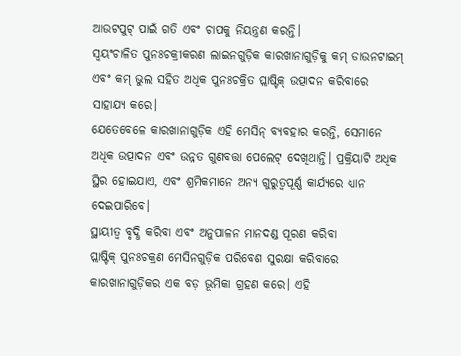ଆଉଟପୁଟ୍ ପାଇଁ ଗତି ଏବଂ ଚାପକୁ ନିୟନ୍ତ୍ରଣ କରନ୍ତି।
ସ୍ୱୟଂଚାଳିତ ପୁନଃଚକ୍ରୀକରଣ ଲାଇନଗୁଡ଼ିକ କାରଖାନାଗୁଡ଼ିକୁ କମ୍ ଡାଉନଟାଇମ୍ ଏବଂ କମ୍ ଭୁଲ ସହିତ ଅଧିକ ପୁନଃଚକ୍ରିତ ପ୍ଲାଷ୍ଟିକ୍ ଉତ୍ପାଦନ କରିବାରେ ସାହାଯ୍ୟ କରେ।
ଯେତେବେଳେ କାରଖାନାଗୁଡ଼ିକ ଏହି ମେସିନ୍ ବ୍ୟବହାର କରନ୍ତି, ସେମାନେ ଅଧିକ ଉତ୍ପାଦନ ଏବଂ ଉନ୍ନତ ଗୁଣବତ୍ତା ପେଲେଟ୍ ଦେଖିଥାନ୍ତି। ପ୍ରକ୍ରିୟାଟି ଅଧିକ ସ୍ଥିର ହୋଇଯାଏ, ଏବଂ ଶ୍ରମିକମାନେ ଅନ୍ୟ ଗୁରୁତ୍ୱପୂର୍ଣ୍ଣ କାର୍ଯ୍ୟରେ ଧ୍ୟାନ ଦେଇପାରିବେ।
ସ୍ଥାୟୀତ୍ୱ ବୃଦ୍ଧି କରିବା ଏବଂ ଅନୁପାଳନ ମାନଦଣ୍ଡ ପୂରଣ କରିବା
ପ୍ଲାଷ୍ଟିକ୍ ପୁନଃଚକ୍ରଣ ମେସିନଗୁଡ଼ିକ ପରିବେଶ ସୁରକ୍ଷା କରିବାରେ କାରଖାନାଗୁଡ଼ିକର ଏକ ବଡ଼ ଭୂମିକା ଗ୍ରହଣ କରେ। ଏହି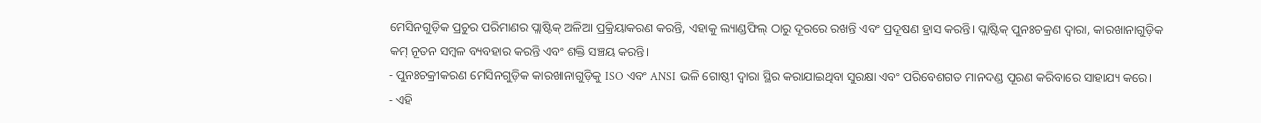ମେସିନଗୁଡ଼ିକ ପ୍ରଚୁର ପରିମାଣର ପ୍ଲାଷ୍ଟିକ୍ ଅଳିଆ ପ୍ରକ୍ରିୟାକରଣ କରନ୍ତି, ଏହାକୁ ଲ୍ୟାଣ୍ଡଫିଲ୍ ଠାରୁ ଦୂରରେ ରଖନ୍ତି ଏବଂ ପ୍ରଦୂଷଣ ହ୍ରାସ କରନ୍ତି। ପ୍ଲାଷ୍ଟିକ୍ ପୁନଃଚକ୍ରଣ ଦ୍ୱାରା, କାରଖାନାଗୁଡ଼ିକ କମ୍ ନୂତନ ସମ୍ବଳ ବ୍ୟବହାର କରନ୍ତି ଏବଂ ଶକ୍ତି ସଞ୍ଚୟ କରନ୍ତି।
- ପୁନଃଚକ୍ରୀକରଣ ମେସିନଗୁଡ଼ିକ କାରଖାନାଗୁଡ଼ିକୁ ISO ଏବଂ ANSI ଭଳି ଗୋଷ୍ଠୀ ଦ୍ୱାରା ସ୍ଥିର କରାଯାଇଥିବା ସୁରକ୍ଷା ଏବଂ ପରିବେଶଗତ ମାନଦଣ୍ଡ ପୂରଣ କରିବାରେ ସାହାଯ୍ୟ କରେ।
- ଏହି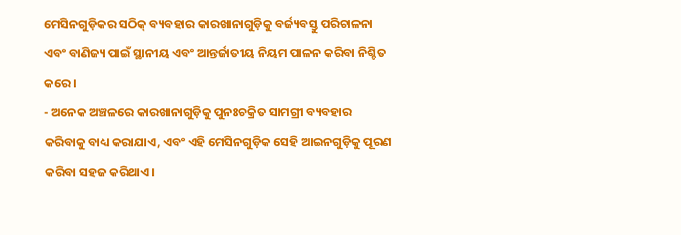ମେସିନଗୁଡ଼ିକର ସଠିକ୍ ବ୍ୟବହାର କାରଖାନାଗୁଡ଼ିକୁ ବର୍ଜ୍ୟବସ୍ତୁ ପରିଚାଳନା ଏବଂ ବାଣିଜ୍ୟ ପାଇଁ ସ୍ଥାନୀୟ ଏବଂ ଆନ୍ତର୍ଜାତୀୟ ନିୟମ ପାଳନ କରିବା ନିଶ୍ଚିତ କରେ।
- ଅନେକ ଅଞ୍ଚଳରେ କାରଖାନାଗୁଡ଼ିକୁ ପୁନଃଚକ୍ରିତ ସାମଗ୍ରୀ ବ୍ୟବହାର କରିବାକୁ ବାଧ୍ୟ କରାଯାଏ, ଏବଂ ଏହି ମେସିନଗୁଡ଼ିକ ସେହି ଆଇନଗୁଡ଼ିକୁ ପୂରଣ କରିବା ସହଜ କରିଥାଏ।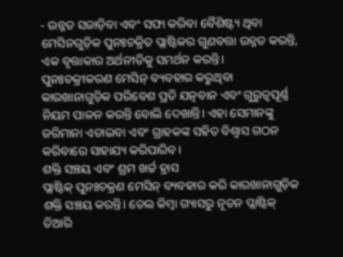- ଉନ୍ନତ ସଜାଡ଼ିବା ଏବଂ ସଫା କରିବା ବୈଶିଷ୍ଟ୍ୟ ଥିବା ମେସିନଗୁଡ଼ିକ ପୁନଃଚକ୍ରିତ ପ୍ଲାଷ୍ଟିକର ଗୁଣବତ୍ତା ଉନ୍ନତ କରନ୍ତି, ଏକ ବୃତ୍ତାକାର ଅର୍ଥନୀତିକୁ ସମର୍ଥନ କରନ୍ତି।
ପୁନଃଚକ୍ରୀକରଣ ମେସିନ୍ ବ୍ୟବହାର କରୁଥିବା କାରଖାନାଗୁଡ଼ିକ ପରିବେଶ ପ୍ରତି ଯତ୍ନବାନ ଏବଂ ଗୁରୁତ୍ୱପୂର୍ଣ୍ଣ ନିୟମ ପାଳନ କରନ୍ତି ବୋଲି ଦେଖାନ୍ତି। ଏହା ସେମାନଙ୍କୁ ଜରିମାନା ଏଡାଇବା ଏବଂ ଗ୍ରାହକଙ୍କ ସହିତ ବିଶ୍ୱାସ ଗଠନ କରିବାରେ ସାହାଯ୍ୟ କରିପାରିବ।
ଶକ୍ତି ସଞ୍ଚୟ ଏବଂ ଶ୍ରମ ଖର୍ଚ୍ଚ ହ୍ରାସ
ପ୍ଲାଷ୍ଟିକ୍ ପୁନଃଚକ୍ରଣ ମେସିନ୍ ବ୍ୟବହାର କରି କାରଖାନାଗୁଡ଼ିକ ଶକ୍ତି ସଞ୍ଚୟ କରନ୍ତି। ତେଲ କିମ୍ବା ଗ୍ୟାସରୁ ନୂତନ ପ୍ଲାଷ୍ଟିକ୍ ତିଆରି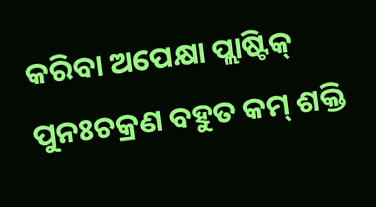କରିବା ଅପେକ୍ଷା ପ୍ଲାଷ୍ଟିକ୍ ପୁନଃଚକ୍ରଣ ବହୁତ କମ୍ ଶକ୍ତି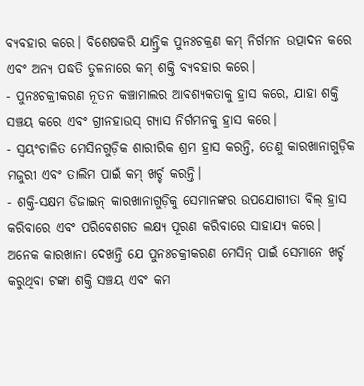ବ୍ୟବହାର କରେ। ବିଶେଷକରି ଯାନ୍ତ୍ରିକ ପୁନଃଚକ୍ରଣ କମ୍ ନିର୍ଗମନ ଉତ୍ପାଦନ କରେ ଏବଂ ଅନ୍ୟ ପଦ୍ଧତି ତୁଳନାରେ କମ୍ ଶକ୍ତି ବ୍ୟବହାର କରେ।
- ପୁନଃଚକ୍ରୀକରଣ ନୂତନ କଞ୍ଚାମାଲର ଆବଶ୍ୟକତାକୁ ହ୍ରାସ କରେ, ଯାହା ଶକ୍ତି ସଞ୍ଚୟ କରେ ଏବଂ ଗ୍ରୀନହାଉସ୍ ଗ୍ୟାସ ନିର୍ଗମନକୁ ହ୍ରାସ କରେ।
- ସ୍ୱୟଂଚାଳିତ ମେସିନଗୁଡ଼ିକ ଶାରୀରିକ ଶ୍ରମ ହ୍ରାସ କରନ୍ତି, ତେଣୁ କାରଖାନାଗୁଡ଼ିକ ମଜୁରୀ ଏବଂ ତାଲିମ ପାଇଁ କମ୍ ଖର୍ଚ୍ଚ କରନ୍ତି।
- ଶକ୍ତି-ସକ୍ଷମ ଡିଜାଇନ୍ କାରଖାନାଗୁଡ଼ିକୁ ସେମାନଙ୍କର ଉପଯୋଗୀତା ବିଲ୍ ହ୍ରାସ କରିବାରେ ଏବଂ ପରିବେଶଗତ ଲକ୍ଷ୍ୟ ପୂରଣ କରିବାରେ ସାହାଯ୍ୟ କରେ।
ଅନେକ କାରଖାନା ଦେଖନ୍ତି ଯେ ପୁନଃଚକ୍ରୀକରଣ ମେସିନ୍ ପାଇଁ ସେମାନେ ଖର୍ଚ୍ଚ କରୁଥିବା ଟଙ୍କା ଶକ୍ତି ସଞ୍ଚୟ ଏବଂ କମ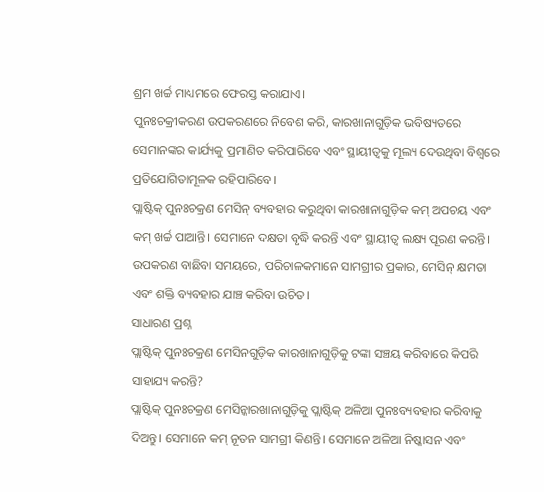ଶ୍ରମ ଖର୍ଚ୍ଚ ମାଧ୍ୟମରେ ଫେରସ୍ତ କରାଯାଏ।
ପୁନଃଚକ୍ରୀକରଣ ଉପକରଣରେ ନିବେଶ କରି, କାରଖାନାଗୁଡ଼ିକ ଭବିଷ୍ୟତରେ ସେମାନଙ୍କର କାର୍ଯ୍ୟକୁ ପ୍ରମାଣିତ କରିପାରିବେ ଏବଂ ସ୍ଥାୟୀତ୍ୱକୁ ମୂଲ୍ୟ ଦେଉଥିବା ବିଶ୍ୱରେ ପ୍ରତିଯୋଗିତାମୂଳକ ରହିପାରିବେ।
ପ୍ଲାଷ୍ଟିକ୍ ପୁନଃଚକ୍ରଣ ମେସିନ୍ ବ୍ୟବହାର କରୁଥିବା କାରଖାନାଗୁଡ଼ିକ କମ୍ ଅପଚୟ ଏବଂ କମ୍ ଖର୍ଚ୍ଚ ପାଆନ୍ତି। ସେମାନେ ଦକ୍ଷତା ବୃଦ୍ଧି କରନ୍ତି ଏବଂ ସ୍ଥାୟୀତ୍ୱ ଲକ୍ଷ୍ୟ ପୂରଣ କରନ୍ତି। ଉପକରଣ ବାଛିବା ସମୟରେ, ପରିଚାଳକମାନେ ସାମଗ୍ରୀର ପ୍ରକାର, ମେସିନ୍ କ୍ଷମତା ଏବଂ ଶକ୍ତି ବ୍ୟବହାର ଯାଞ୍ଚ କରିବା ଉଚିତ।
ସାଧାରଣ ପ୍ରଶ୍ନ
ପ୍ଲାଷ୍ଟିକ୍ ପୁନଃଚକ୍ରଣ ମେସିନଗୁଡ଼ିକ କାରଖାନାଗୁଡ଼ିକୁ ଟଙ୍କା ସଞ୍ଚୟ କରିବାରେ କିପରି ସାହାଯ୍ୟ କରନ୍ତି?
ପ୍ଲାଷ୍ଟିକ୍ ପୁନଃଚକ୍ରଣ ମେସିନ୍କାରଖାନାଗୁଡ଼ିକୁ ପ୍ଲାଷ୍ଟିକ୍ ଅଳିଆ ପୁନଃବ୍ୟବହାର କରିବାକୁ ଦିଅନ୍ତୁ। ସେମାନେ କମ୍ ନୂତନ ସାମଗ୍ରୀ କିଣନ୍ତି। ସେମାନେ ଅଳିଆ ନିଷ୍କାସନ ଏବଂ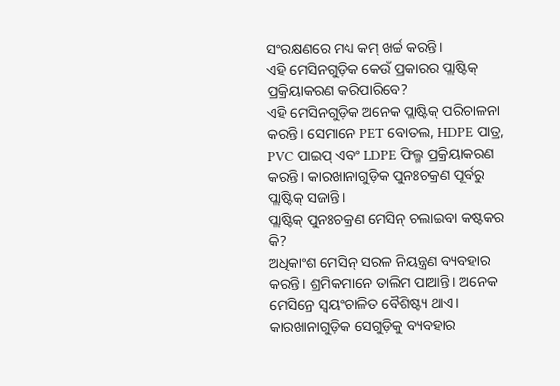ସଂରକ୍ଷଣରେ ମଧ୍ୟ କମ୍ ଖର୍ଚ୍ଚ କରନ୍ତି।
ଏହି ମେସିନଗୁଡ଼ିକ କେଉଁ ପ୍ରକାରର ପ୍ଲାଷ୍ଟିକ୍ ପ୍ରକ୍ରିୟାକରଣ କରିପାରିବେ?
ଏହି ମେସିନଗୁଡ଼ିକ ଅନେକ ପ୍ଲାଷ୍ଟିକ୍ ପରିଚାଳନା କରନ୍ତି। ସେମାନେ PET ବୋତଲ, HDPE ପାତ୍ର, PVC ପାଇପ୍ ଏବଂ LDPE ଫିଲ୍ମ ପ୍ରକ୍ରିୟାକରଣ କରନ୍ତି। କାରଖାନାଗୁଡ଼ିକ ପୁନଃଚକ୍ରଣ ପୂର୍ବରୁ ପ୍ଲାଷ୍ଟିକ୍ ସଜାନ୍ତି।
ପ୍ଲାଷ୍ଟିକ୍ ପୁନଃଚକ୍ରଣ ମେସିନ୍ ଚଲାଇବା କଷ୍ଟକର କି?
ଅଧିକାଂଶ ମେସିନ୍ ସରଳ ନିୟନ୍ତ୍ରଣ ବ୍ୟବହାର କରନ୍ତି। ଶ୍ରମିକମାନେ ତାଲିମ ପାଆନ୍ତି। ଅନେକ ମେସିନ୍ରେ ସ୍ୱୟଂଚାଳିତ ବୈଶିଷ୍ଟ୍ୟ ଥାଏ। କାରଖାନାଗୁଡ଼ିକ ସେଗୁଡ଼ିକୁ ବ୍ୟବହାର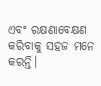ଏବଂ ରକ୍ଷଣାବେକ୍ଷଣ କରିବାକୁ ସହଜ ମନେ କରନ୍ତି।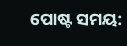ପୋଷ୍ଟ ସମୟ: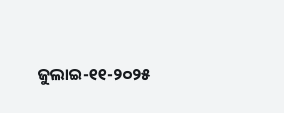ଜୁଲାଇ-୧୧-୨୦୨୫